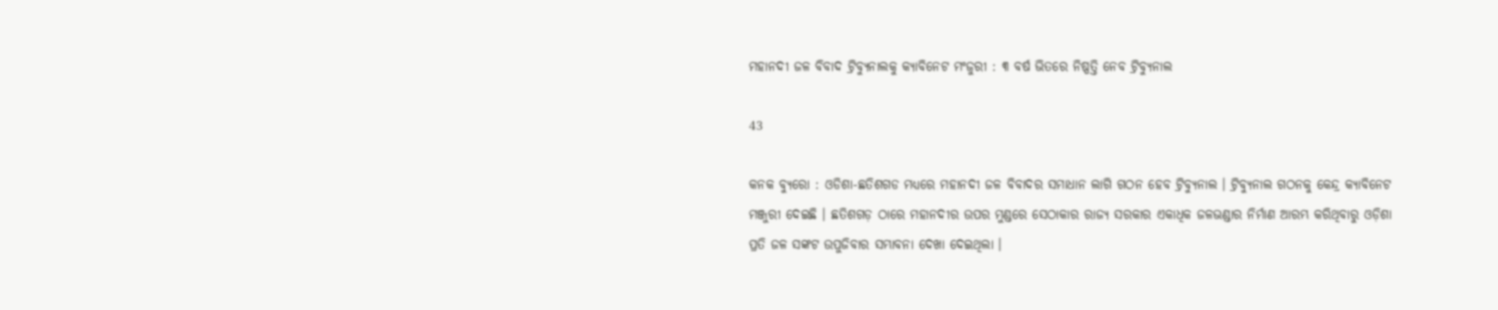ମହାନଦୀ ଜଳ ବିବାଦ ଟ୍ରିବ୍ୟୁନାଲକୁ କ୍ୟାବିନେଟ ମଂଜୁରୀ : ୩ ବର୍ଷ ଭିତରେ ନିଷ୍ପତ୍ତି ନେବ ଟ୍ରିବ୍ୟୁନାଲ

43

କନକ ବ୍ୟୁରୋ : ଓଡିଶା-ଛତିଶଗଡ ମଧ୍ୟରେ ମହାନଦୀ ଜଳ ବିବାଦର ସମାଧାନ ଲାଗି ଗଠନ ହେବ ଟ୍ରିବ୍ୟୁନାଲ । ଟ୍ରିବ୍ୟୁନାଲ ଗଠନକୁ କେନ୍ଦ୍ର କ୍ୟାବିନେଟ ମଞ୍ଜୁରୀ ଦେଇଛି । ଛତିଶଗଡ଼ ଠାରେ ମହାନଦୀର ଉପର ମୁଣ୍ଡରେ ସେଠାକାର ରାଜ୍ୟ ସରକାର ଏକାଧିକ ଜଳଭଣ୍ଡାର ନିର୍ମାଣ ଆରମ୍ଭ କରିଥିବାରୁ ଓଡ଼ିଶା ପ୍ରତି ଜଳ ସଙ୍କଟ ଉପୁଜିବାର ସମ୍ଭାବନା ଦେଖା ଦେଇଥିଲା ।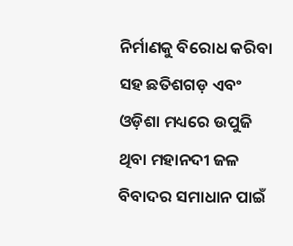ନିର୍ମାଣକୁ ବିରୋଧ କରିବା ସହ ଛତିଶଗଡ଼ ଏବଂ ଓଡ଼ିଶା ମଧ୍ୟରେ ଉପୁଜି ଥିବା ମହାନଦୀ ଜଳ ବିବାଦର ସମାଧାନ ପାଇଁ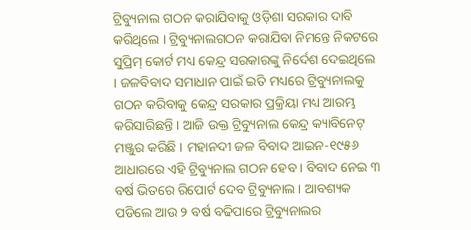ଟ୍ରିବ୍ୟୁନାଲ ଗଠନ କରାଯିବାକୁ ଓଡ଼ିଶା ସରକାର ଦାବି କରିଥିଲେ । ଟ୍ରିବ୍ୟୁନାଲଗଠନ କରାଯିବା ନିମନ୍ତେ ନିକଟରେ ସୁପ୍ରିମ୍ କୋର୍ଟ ମଧ୍ୟ କେନ୍ଦ୍ର ସରକାରଙ୍କୁ ନିର୍ଦେଶ ଦେଇଥିଲେ । ଜଳବିବାଦ ସମାଧାନ ପାଇଁ ଇତି ମଧ୍ୟରେ ଟ୍ରିବ୍ୟୁନାଲକୁ ଗଠନ କରିବାକୁ କେନ୍ଦ୍ର ସରକାର ପ୍ରକ୍ରିୟା ମଧ୍ୟ ଆରମ୍ଭ କରିସାରିଛନ୍ତି । ଆଜି ଉକ୍ତ ଟ୍ରିବ୍ୟୁନାଲ କେନ୍ଦ୍ର କ୍ୟାବିନେଟ୍ ମଞ୍ଜୁର କରିଛି । ମହାନଦୀ ଜଳ ବିବାଦ ଆଇନ-୧୯୫୬ ଆଧାରରେ ଏହି ଟ୍ରିବ୍ୟୁନାଲ ଗଠନ ହେବ । ବିବାଦ ନେଇ ୩ ବର୍ଷ ଭିତରେ ରିପୋର୍ଟ ଦେବ ଟ୍ରିବ୍ୟୁନାଲ । ଆବଶ୍ୟକ ପଡିଲେ ଆଉ ୨ ବର୍ଷ ବଢିପାରେ ଟ୍ରିବ୍ୟୁନାଲର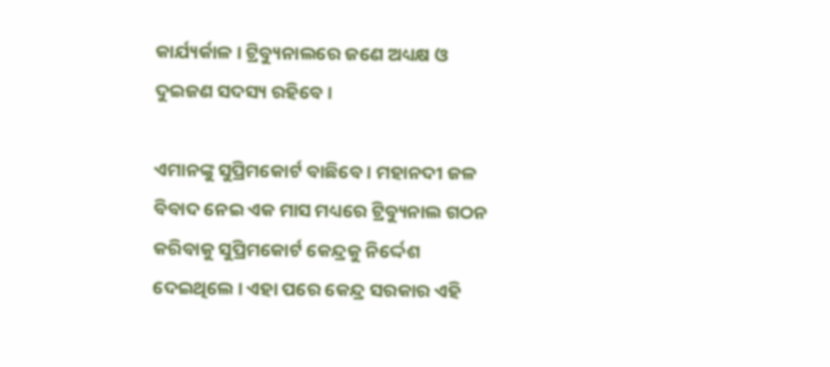କାର୍ଯ୍ୟର୍କାଳ । ଟ୍ରିବ୍ୟୁନାଲରେ ଜଣେ ଅଧ୍ୟକ୍ଷ ଓ ଦୁଇଜଣ ସଦସ୍ୟ ରହିବେ ।

ଏମାନଙ୍କୁ ସୁପ୍ରିମକୋର୍ଟ ବାଛିବେ । ମହାନଦୀ ଜଳ ବିବାଦ ନେଇ ଏକ ମାସ ମଧ୍ୟରେ ଟ୍ରିବ୍ୟୁନାଲ ଗଠନ କରିବାକୁ ସୁପ୍ରିମକୋର୍ଟ କେନ୍ଦ୍ରକୁ ନିର୍ଦ୍ଦେଶ ଦେଇଥିଲେ । ଏହା ପରେ କେନ୍ଦ୍ର ସରକାର ଏହି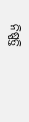ନିଷ୍ପତ୍ତି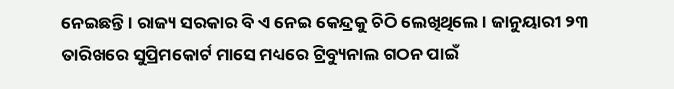ନେଇଛନ୍ତି । ରାଜ୍ୟ ସରକାର ବି ଏ ନେଇ କେନ୍ଦ୍ରକୁ ଚିଠି ଲେଖିଥିଲେ । ଜାନୁୟାରୀ ୨୩ ତାରିଖରେ ସୁପ୍ରିମକୋର୍ଟ ମାସେ ମଧ୍ୟରେ ଟ୍ରିବ୍ୟୁନାଲ ଗଠନ ପାଇଁ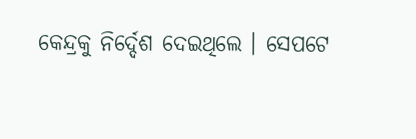କେନ୍ଦ୍ରକୁ ନିର୍ଦ୍ଦେଶ ଦେଇଥିଲେ । ସେପଟେ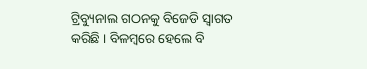ଟ୍ରିବ୍ୟୁନାଲ ଗଠନକୁ ବିଜେଡି ସ୍ୱାଗତ କରିଛି । ବିଳମ୍ବରେ ହେଲେ ବି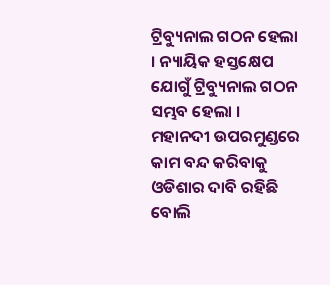ଟ୍ରିବ୍ୟୁନାଲ ଗଠନ ହେଲା । ନ୍ୟାୟିକ ହସ୍ତକ୍ଷେପ ଯୋଗୁଁ ଟ୍ରିବ୍ୟୁନାଲ ଗଠନ ସମ୍ଭବ ହେଲା । ମହାନଦୀ ଉପରମୁଣ୍ଡରେ କାମ ବନ୍ଦ କରିବାକୁ ଓଡିଶାର ଦାବି ରହିଛି ବୋଲି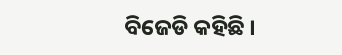ବିଜେଡି କହିଛି ।